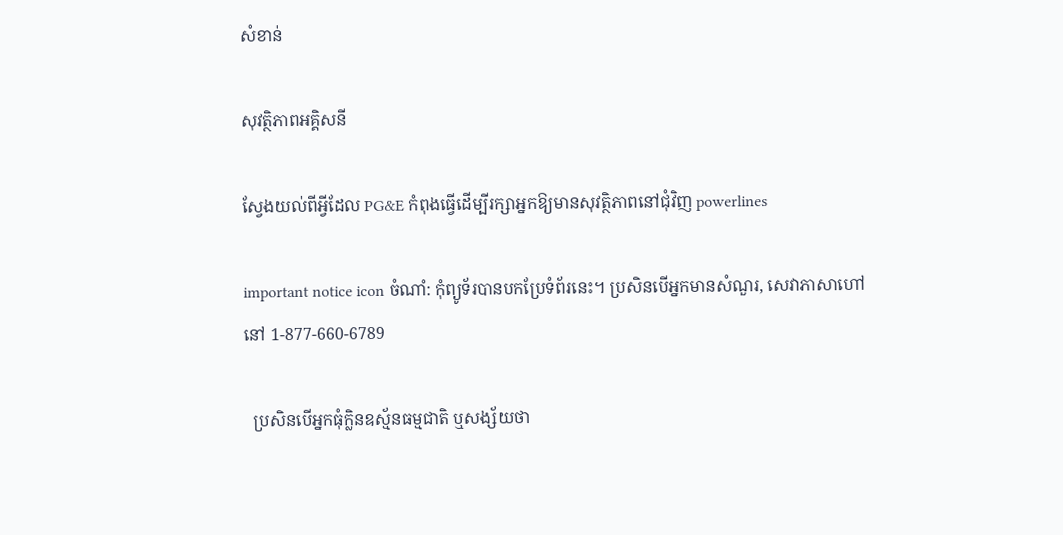សំខាន់

សុវត្ថិភាពអគ្គិសនី

ស្វែងយល់ពីអ្វីដែល PG&E កំពុងធ្វើដើម្បីរក្សាអ្នកឱ្យមានសុវត្ថិភាពនៅជុំវិញ powerlines

important notice icon ចំណាំ: កុំព្យូទ័របានបកប្រែទំព័រនេះ។ ប្រសិនបើអ្នកមានសំណួរ, សេវាភាសាហៅនៅ 1-877-660-6789

  ប្រសិនបើអ្នកធុំក្លិនឧស្ម័នធម្មជាតិ ឬសង្ស័យថា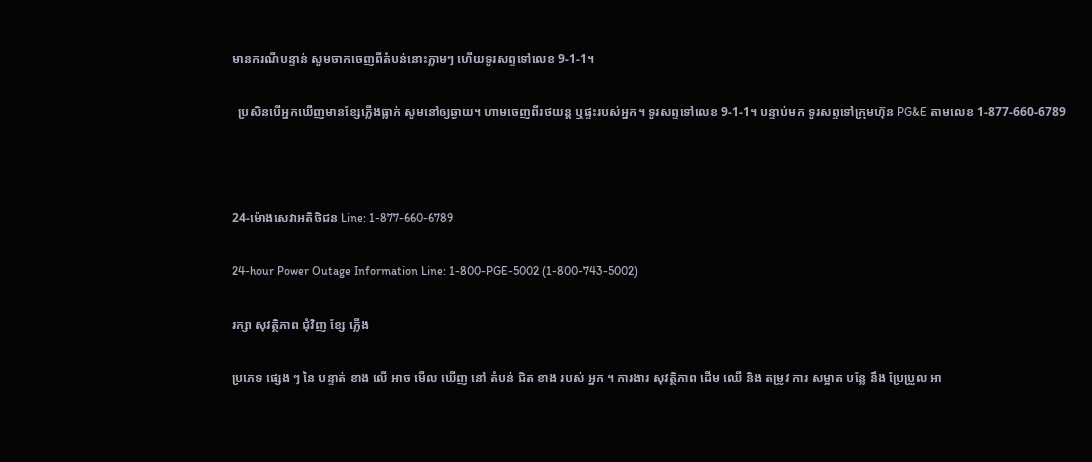មានករណីបន្ទាន់ សូមចាកចេញពីតំបន់នោះភ្លាមៗ ហើយទូរសព្ទទៅលេខ 9-1-1។

  ប្រសិនបើអ្នកឃើញមានខ្សែភ្លើងធ្លាក់ សូមនៅឲ្យឆ្ងាយ។ ហាមចេញពីរថយន្ត ឬផ្ទះរបស់អ្នក។ ទូរសព្ទទៅលេខ 9-1-1។ បន្ទាប់មក ទូរសព្ទទៅក្រុមហ៊ុន PG&E តាមលេខ 1-877-660-6789



24-ម៉ោងសេវាអតិថិជន Line: 1-877-660-6789

24-hour Power Outage Information Line: 1-800-PGE-5002 (1-800-743-5002)

រក្សា សុវត្ថិភាព ជុំវិញ ខ្សែ ភ្លើង

ប្រភេទ ផ្សេង ៗ នៃ បន្ទាត់ ខាង លើ អាច មើល ឃើញ នៅ តំបន់ ជិត ខាង របស់ អ្នក ។ ការងារ សុវត្ថិភាព ដើម ឈើ និង តម្រូវ ការ សម្អាត បន្លែ នឹង ប្រែប្រួល អា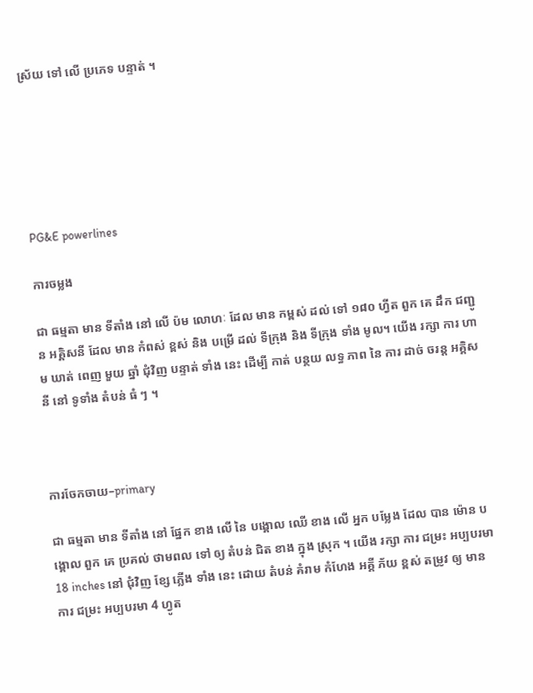ស្រ័យ ទៅ លើ ប្រភេទ បន្ទាត់ ។






PG&E powerlines

ការចម្លង

ជា ធម្មតា មាន ទីតាំង នៅ លើ ប៉ម លោហៈ ដែល មាន កម្ពស់ ដល់ ទៅ ១៨០ ហ្វីត ពួក គេ ដឹក ជញ្ជូន អគ្គិសនី ដែល មាន កំពស់ ខ្ពស់ និង បម្រើ ដល់ ទីក្រុង និង ទីក្រុង ទាំង មូល។ យើង រក្សា ការ ហាម ឃាត់ ពេញ មួយ ឆ្នាំ ជុំវិញ បន្ទាត់ ទាំង នេះ ដើម្បី កាត់ បន្ថយ លទ្ធ ភាព នៃ ការ ដាច់ ចរន្ត អគ្គិសនី នៅ ទូទាំង តំបន់ ធំ ៗ ។



ការចែកចាយ–primary

ជា ធម្មតា មាន ទីតាំង នៅ ផ្នែក ខាង លើ នៃ បង្គោល ឈើ ខាង លើ អ្នក បម្លែង ដែល បាន ម៉ោន បង្គោល ពួក គេ ប្រគល់ ថាមពល ទៅ ឲ្យ តំបន់ ជិត ខាង ក្នុង ស្រុក ។ យើង រក្សា ការ ជម្រះ អប្បបរមា 18 inches នៅ ជុំវិញ ខ្សែ ភ្លើង ទាំង នេះ ដោយ តំបន់ គំរាម កំហែង អគ្គី ភ័យ ខ្ពស់ តម្រូវ ឲ្យ មាន ការ ជម្រះ អប្បបរមា 4 ហ្វូត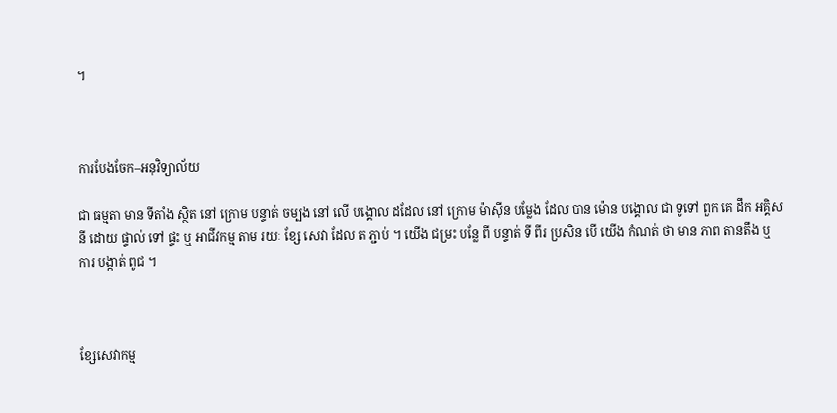។



ការបែងចែក–អនុវិទ្យាល័យ

ជា ធម្មតា មាន ទីតាំង ស្ថិត នៅ ក្រោម បន្ទាត់ ចម្បង នៅ លើ បង្គោល ដដែល នៅ ក្រោម ម៉ាស៊ីន បម្លែង ដែល បាន ម៉ោន បង្គោល ជា ទូទៅ ពួក គេ ដឹក អគ្គិសនី ដោយ ផ្ទាល់ ទៅ ផ្ទះ ឬ អាជីវកម្ម តាម រយៈ ខ្សែ សេវា ដែល ត ភ្ជាប់ ។ យើង ជម្រះ បន្លែ ពី បន្ទាត់ ទី ពីរ ប្រសិន បើ យើង កំណត់ ថា មាន ភាព តានតឹង ឬ ការ បង្កាត់ ពូជ ។



ខ្សែសេវាកម្ម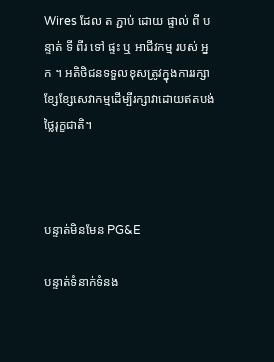Wires ដែល ត ភ្ជាប់ ដោយ ផ្ទាល់ ពី បន្ទាត់ ទី ពីរ ទៅ ផ្ទះ ឬ អាជីវកម្ម របស់ អ្នក ។ អតិថិជនទទួលខុសត្រូវក្នុងការរក្សាខ្សែខ្សែសេវាកម្មដើម្បីរក្សាវាដោយឥតបង់ថ្លៃរុក្ខជាតិ។



បន្ទាត់មិនមែន PG&E

បន្ទាត់ទំនាក់ទំនង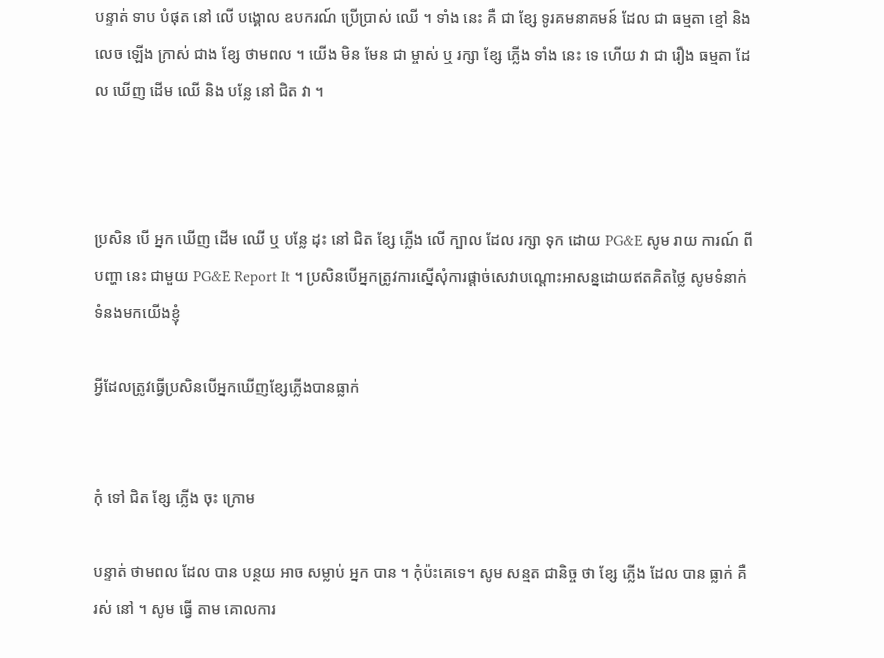បន្ទាត់ ទាប បំផុត នៅ លើ បង្គោល ឧបករណ៍ ប្រើប្រាស់ ឈើ ។ ទាំង នេះ គឺ ជា ខ្សែ ទូរគមនាគមន៍ ដែល ជា ធម្មតា ខ្មៅ និង លេច ឡើង ក្រាស់ ជាង ខ្សែ ថាមពល ។ យើង មិន មែន ជា ម្ចាស់ ឬ រក្សា ខ្សែ ភ្លើង ទាំង នេះ ទេ ហើយ វា ជា រឿង ធម្មតា ដែល ឃើញ ដើម ឈើ និង បន្លែ នៅ ជិត វា ។



ប្រសិន បើ អ្នក ឃើញ ដើម ឈើ ឬ បន្លែ ដុះ នៅ ជិត ខ្សែ ភ្លើង លើ ក្បាល ដែល រក្សា ទុក ដោយ PG&E សូម រាយ ការណ៍ ពី បញ្ហា នេះ ជាមួយ PG&E Report It ។ ប្រសិនបើអ្នកត្រូវការស្នើសុំការផ្តាច់សេវាបណ្តោះអាសន្នដោយឥតគិតថ្លៃ សូមទំនាក់ទំនងមកយើងខ្ញុំ

អ្វីដែលត្រូវធ្វើប្រសិនបើអ្នកឃើញខ្សែភ្លើងបានធ្លាក់


កុំ ទៅ ជិត ខ្សែ ភ្លើង ចុះ ក្រោម

បន្ទាត់ ថាមពល ដែល បាន បន្ថយ អាច សម្លាប់ អ្នក បាន ។ កុំប៉ះគេទេ។ សូម សន្មត ជានិច្ច ថា ខ្សែ ភ្លើង ដែល បាន ធ្លាក់ គឺ រស់ នៅ ។ សូម ធ្វើ តាម គោលការ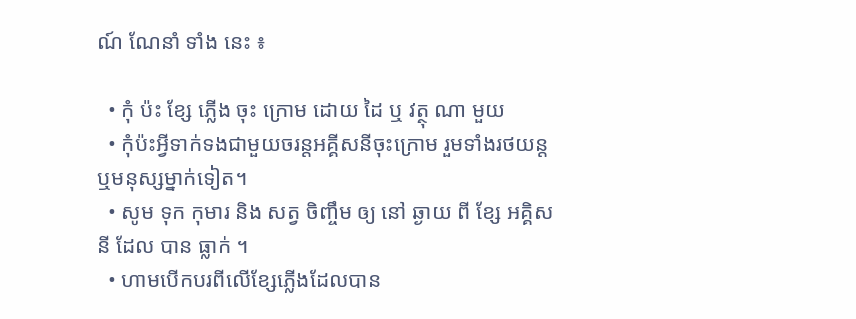ណ៍ ណែនាំ ទាំង នេះ ៖

  • កុំ ប៉ះ ខ្សែ ភ្លើង ចុះ ក្រោម ដោយ ដៃ ឬ វត្ថុ ណា មួយ
  • កុំប៉ះអ្វីទាក់ទងជាមួយចរន្តអគ្គីសនីចុះក្រោម រួមទាំងរថយន្ត ឬមនុស្សម្នាក់ទៀត។
  • សូម ទុក កុមារ និង សត្វ ចិញ្ចឹម ឲ្យ នៅ ឆ្ងាយ ពី ខ្សែ អគ្គិសនី ដែល បាន ធ្លាក់ ។
  • ហាមបើកបរពីលើខ្សែភ្លើងដែលបាន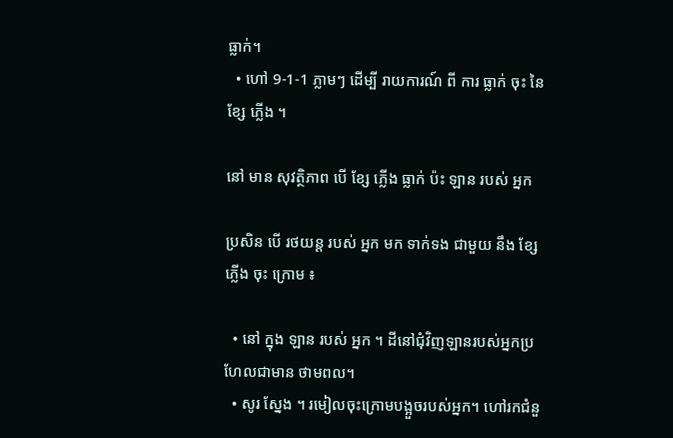ធ្លាក់។
  • ហៅ 9-1-1 ភ្លាមៗ ដើម្បី រាយការណ៍ ពី ការ ធ្លាក់ ចុះ នៃ ខ្សែ ភ្លើង ។

នៅ មាន សុវត្ថិភាព បើ ខ្សែ ភ្លើង ធ្លាក់ ប៉ះ ឡាន របស់ អ្នក

ប្រសិន បើ រថយន្ត របស់ អ្នក មក ទាក់ទង ជាមួយ នឹង ខ្សែ ភ្លើង ចុះ ក្រោម ៖

  • នៅ ក្នុង ឡាន របស់ អ្នក ។ ដីនៅជុំវិញឡានរបស់អ្នកប្រហែលជាមាន ថាមពល។
  • សូរ ស្នែង ។ រមៀលចុះក្រោមបង្អួចរបស់អ្នក។ ហៅរកជំនួ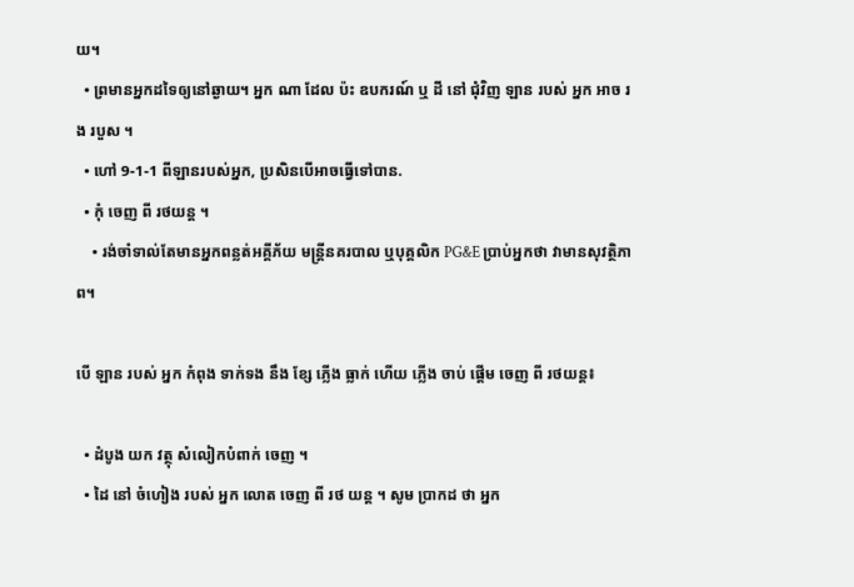យ។
  • ព្រមានអ្នកដទៃឲ្យនៅឆ្ងាយ។ អ្នក ណា ដែល ប៉ះ ឧបករណ៍ ឬ ដី នៅ ជុំវិញ ឡាន របស់ អ្នក អាច រង របួស ។
  • ហៅ 9-1-1 ពីឡានរបស់អ្នក, ប្រសិនបើអាចធ្វើទៅបាន.
  • កុំ ចេញ ពី រថយន្ត ។
    • រង់ចាំទាល់តែមានអ្នកពន្លត់អគ្គីភ័យ មន្ត្រីនគរបាល ឬបុគ្គលិក PG&E ប្រាប់អ្នកថា វាមានសុវត្ថិភាព។

បើ ឡាន របស់ អ្នក កំពុង ទាក់ទង នឹង ខ្សែ ភ្លើង ធ្លាក់ ហើយ ភ្លើង ចាប់ ផ្តើម ចេញ ពី រថយន្ត៖

  • ដំបូង យក វត្ថុ សំលៀកបំពាក់ ចេញ ។
  • ដៃ នៅ ចំហៀង របស់ អ្នក លោត ចេញ ពី រថ យន្ត ។ សូម ប្រាកដ ថា អ្នក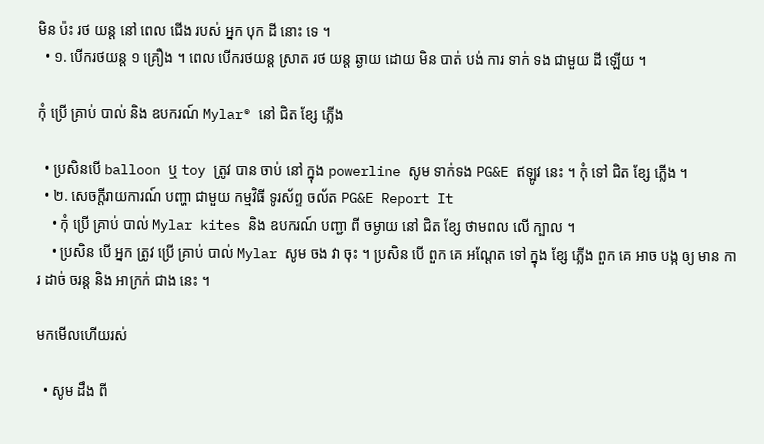មិន ប៉ះ រថ យន្ត នៅ ពេល ជើង របស់ អ្នក បុក ដី នោះ ទេ ។
  • ១. បើករថយន្ត ១ គ្រឿង ។ ពេល បើករថយន្ត ស្រាត រថ យន្ត ឆ្ងាយ ដោយ មិន បាត់ បង់ ការ ទាក់ ទង ជាមួយ ដី ឡើយ ។

កុំ ប្រើ គ្រាប់ បាល់ និង ឧបករណ៍ Mylar® នៅ ជិត ខ្សែ ភ្លើង

  • ប្រសិនបើ balloon ឬ toy ត្រូវ បាន ចាប់ នៅ ក្នុង powerline សូម ទាក់ទង PG&E ឥឡូវ នេះ ។ កុំ ទៅ ជិត ខ្សែ ភ្លើង ។
  • ២. សេចក្តីរាយការណ៍ បញ្ហា ជាមួយ កម្មវិធី ទូរស័ព្ទ ចល័ត PG&E Report It
    • កុំ ប្រើ គ្រាប់ បាល់ Mylar kites និង ឧបករណ៍ បញ្ជា ពី ចម្ងាយ នៅ ជិត ខ្សែ ថាមពល លើ ក្បាល ។
    • ប្រសិន បើ អ្នក ត្រូវ ប្រើ គ្រាប់ បាល់ Mylar សូម ចង វា ចុះ ។ ប្រសិន បើ ពួក គេ អណ្តែត ទៅ ក្នុង ខ្សែ ភ្លើង ពួក គេ អាច បង្ក ឲ្យ មាន ការ ដាច់ ចរន្ត និង អាក្រក់ ជាង នេះ ។

មកមើលហើយរស់

  • សូម ដឹង ពី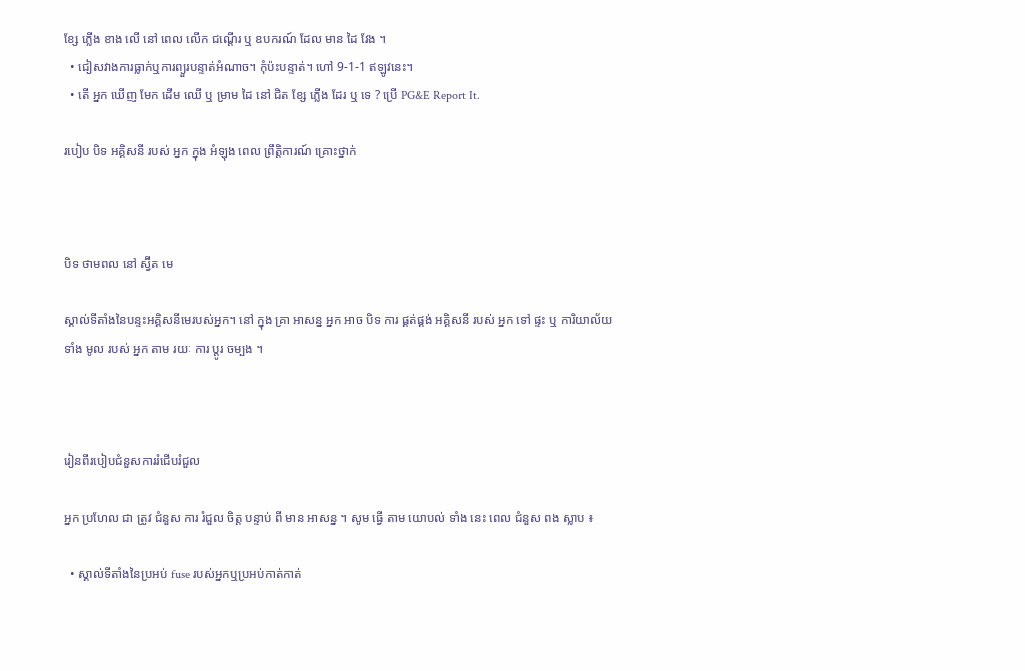ខ្សែ ភ្លើង ខាង លើ នៅ ពេល លើក ជណ្តើរ ឬ ឧបករណ៍ ដែល មាន ដៃ វែង ។
  • ជៀសវាងការធ្លាក់ឬការព្យួរបន្ទាត់អំណាច។ កុំប៉ះបន្ទាត់។ ហៅ 9-1-1 ឥឡូវនេះ។
  • តើ អ្នក ឃើញ មែក ដើម ឈើ ឬ ម្រាម ដៃ នៅ ជិត ខ្សែ ភ្លើង ដែរ ឬ ទេ ? ប្រើ PG&E Report It.

របៀប បិទ អគ្គិសនី របស់ អ្នក ក្នុង អំឡុង ពេល ព្រឹត្តិការណ៍ គ្រោះថ្នាក់



បិទ ថាមពល នៅ ស្វ៊ីត មេ

ស្គាល់ទីតាំងនៃបន្ទះអគ្គិសនីមេរបស់អ្នក។ នៅ ក្នុង គ្រា អាសន្ន អ្នក អាច បិទ ការ ផ្គត់ផ្គង់ អគ្គិសនី របស់ អ្នក ទៅ ផ្ទះ ឬ ការិយាល័យ ទាំង មូល របស់ អ្នក តាម រយៈ ការ ប្តូរ ចម្បង ។



រៀនពីរបៀបជំនួសការរំជើបរំជួល

អ្នក ប្រហែល ជា ត្រូវ ជំនួស ការ រំជួល ចិត្ត បន្ទាប់ ពី មាន អាសន្ន ។ សូម ធ្វើ តាម យោបល់ ទាំង នេះ ពេល ជំនួស ពង ស្លាប ៖

  • ស្គាល់ទីតាំងនៃប្រអប់ fuse របស់អ្នកឬប្រអប់កាត់កាត់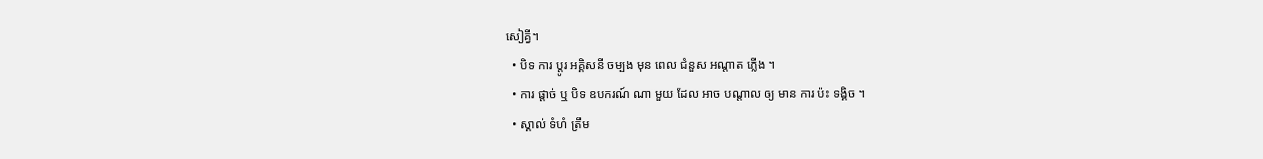សៀគ្វី។
  • បិទ ការ ប្តូរ អគ្គិសនី ចម្បង មុន ពេល ជំនួស អណ្តាត ភ្លើង ។
  • ការ ផ្តាច់ ឬ បិទ ឧបករណ៍ ណា មួយ ដែល អាច បណ្តាល ឲ្យ មាន ការ ប៉ះ ទង្គិច ។
  • ស្គាល់ ទំហំ ត្រឹម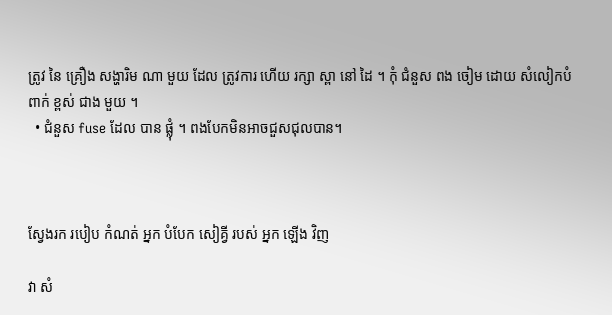ត្រូវ នៃ គ្រឿង សង្ហារិម ណា មួយ ដែល ត្រូវការ ហើយ រក្សា ស្ពា នៅ ដៃ ។ កុំ ជំនួស ពង ចៀម ដោយ សំលៀកបំពាក់ ខ្ពស់ ជាង មួយ ។
  • ជំនួស fuse ដែល បាន ផ្លុំ ។ ពងបែកមិនអាចជួសជុលបាន។



ស្វែងរក របៀប កំណត់ អ្នក បំបែក សៀគ្វី របស់ អ្នក ឡើង វិញ

វា សំ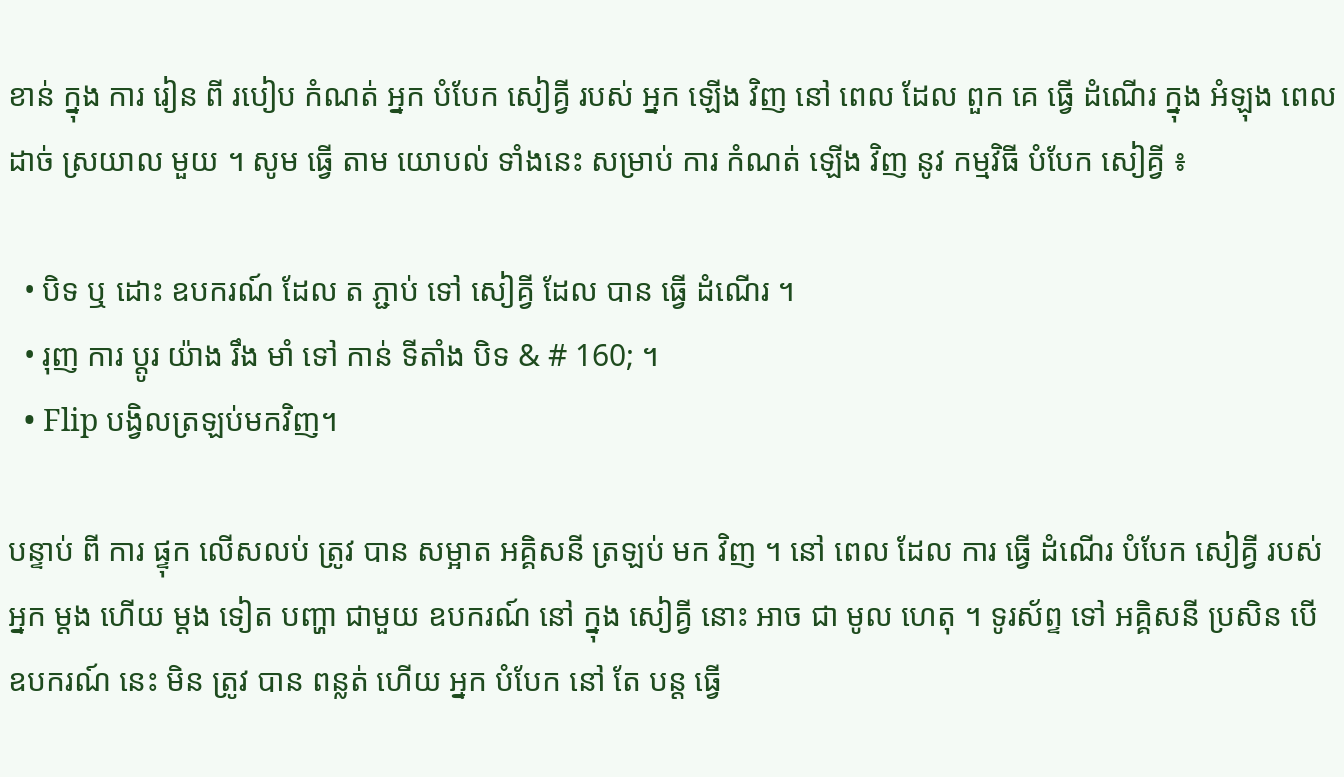ខាន់ ក្នុង ការ រៀន ពី របៀប កំណត់ អ្នក បំបែក សៀគ្វី របស់ អ្នក ឡើង វិញ នៅ ពេល ដែល ពួក គេ ធ្វើ ដំណើរ ក្នុង អំឡុង ពេល ដាច់ ស្រយាល មួយ ។ សូម ធ្វើ តាម យោបល់ ទាំងនេះ សម្រាប់ ការ កំណត់ ឡើង វិញ នូវ កម្មវិធី បំបែក សៀគ្វី ៖

  • បិទ ឬ ដោះ ឧបករណ៍ ដែល ត ភ្ជាប់ ទៅ សៀគ្វី ដែល បាន ធ្វើ ដំណើរ ។
  • រុញ ការ ប្ដូរ យ៉ាង រឹង មាំ ទៅ កាន់ ទីតាំង បិទ & # 160; ។
  • Flip បង្វិលត្រឡប់មកវិញ។

បន្ទាប់ ពី ការ ផ្ទុក លើសលប់ ត្រូវ បាន សម្អាត អគ្គិសនី ត្រឡប់ មក វិញ ។ នៅ ពេល ដែល ការ ធ្វើ ដំណើរ បំបែក សៀគ្វី របស់ អ្នក ម្តង ហើយ ម្តង ទៀត បញ្ហា ជាមួយ ឧបករណ៍ នៅ ក្នុង សៀគ្វី នោះ អាច ជា មូល ហេតុ ។ ទូរស័ព្ទ ទៅ អគ្គិសនី ប្រសិន បើ ឧបករណ៍ នេះ មិន ត្រូវ បាន ពន្លត់ ហើយ អ្នក បំបែក នៅ តែ បន្ត ធ្វើ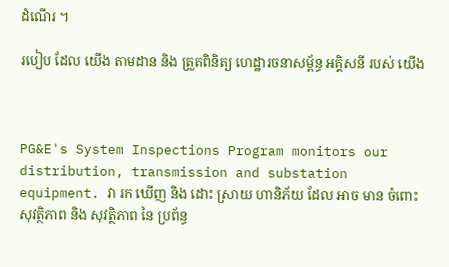ដំណើរ ។

របៀប ដែល យើង តាមដាន និង ត្រួតពិនិត្យ ហេដ្ឋារចនាសម្ព័ន្ធ អគ្គិសនី របស់ យើង



PG&E's System Inspections Program monitors our distribution, transmission and substation equipment. វា រក ឃើញ និង ដោះ ស្រាយ ហានិភ័យ ដែល អាច មាន ចំពោះ សុវត្ថិភាព និង សុវត្ថិភាព នៃ ប្រព័ន្ធ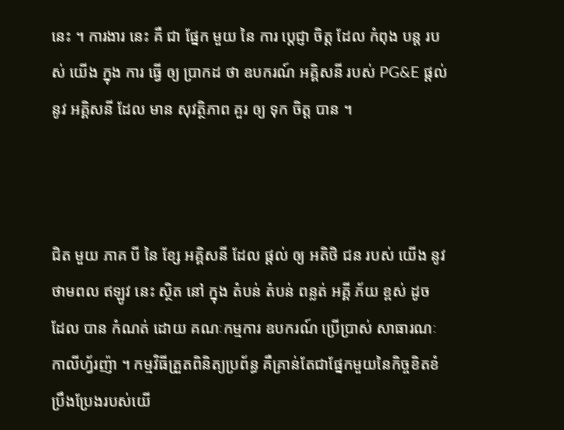នេះ ។ ការងារ នេះ គឺ ជា ផ្នែក មួយ នៃ ការ ប្តេជ្ញា ចិត្ត ដែល កំពុង បន្ត របស់ យើង ក្នុង ការ ធ្វើ ឲ្យ ប្រាកដ ថា ឧបករណ៍ អគ្គិសនី របស់ PG&E ផ្តល់ នូវ អគ្គិសនី ដែល មាន សុវត្ថិភាព គួរ ឲ្យ ទុក ចិត្ត បាន ។



ជិត មួយ ភាគ បី នៃ ខ្សែ អគ្គិសនី ដែល ផ្តល់ ឲ្យ អតិថិ ជន របស់ យើង នូវ ថាមពល ឥឡូវ នេះ ស្ថិត នៅ ក្នុង តំបន់ តំបន់ ពន្លត់ អគ្គី ភ័យ ខ្ពស់ ដូច ដែល បាន កំណត់ ដោយ គណៈកម្មការ ឧបករណ៍ ប្រើប្រាស់ សាធារណៈ កាលីហ្វ័រញ៉ា ។ កម្មវិធីត្រួតពិនិត្យប្រព័ន្ធ គឺគ្រាន់តែជាផ្នែកមួយនៃកិច្ចខិតខំប្រឹងប្រែងរបស់យើ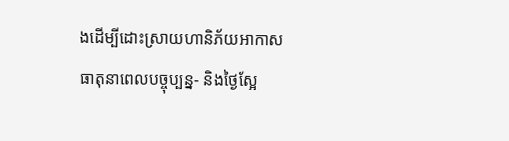ងដើម្បីដោះស្រាយហានិភ័យអាកាសធាតុនាពេលបច្ចុប្បន្ន- និងថ្ងៃស្អែ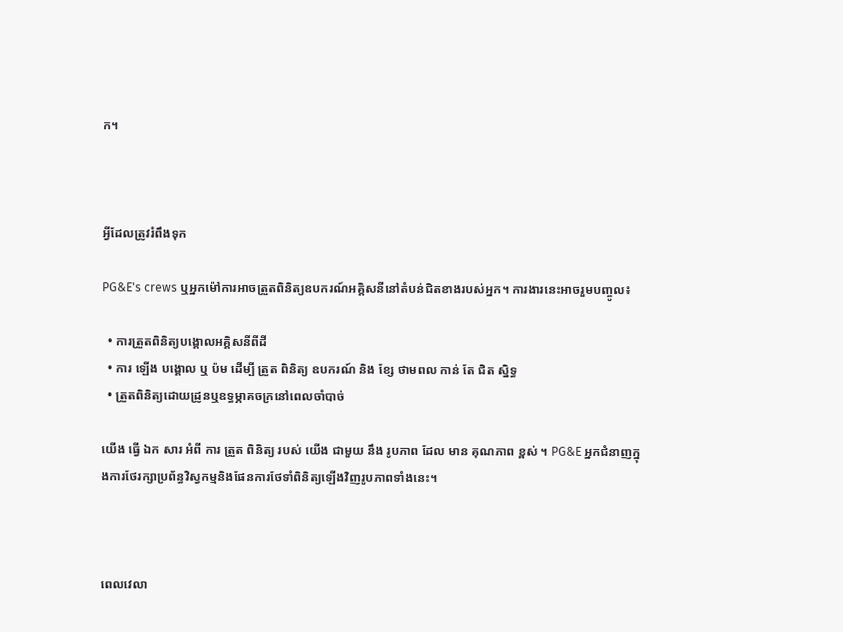ក។



អ្វីដែលត្រូវរំពឹងទុក

PG&E's crews ឬអ្នកម៉ៅការអាចត្រួតពិនិត្យឧបករណ៍អគ្គិសនីនៅតំបន់ជិតខាងរបស់អ្នក។ ការងារនេះអាចរួមបញ្ចូល៖

  • ការត្រួតពិនិត្យបង្គោលអគ្គិសនីពីដី
  • ការ ឡើង បង្គោល ឬ ប៉ម ដើម្បី ត្រួត ពិនិត្យ ឧបករណ៍ និង ខ្សែ ថាមពល កាន់ តែ ជិត ស្និទ្ធ
  • ត្រួតពិនិត្យដោយដ្រូនឬឧទ្ធម្ភាគចក្រនៅពេលចាំបាច់

យើង ធ្វើ ឯក សារ អំពី ការ ត្រួត ពិនិត្យ របស់ យើង ជាមួយ នឹង រូបភាព ដែល មាន គុណភាព ខ្ពស់ ។ PG&E អ្នកជំនាញក្នុងការថែរក្សាប្រព័ន្ធវិស្វកម្មនិងផែនការថែទាំពិនិត្យឡើងវិញរូបភាពទាំងនេះ។



ពេលវេលា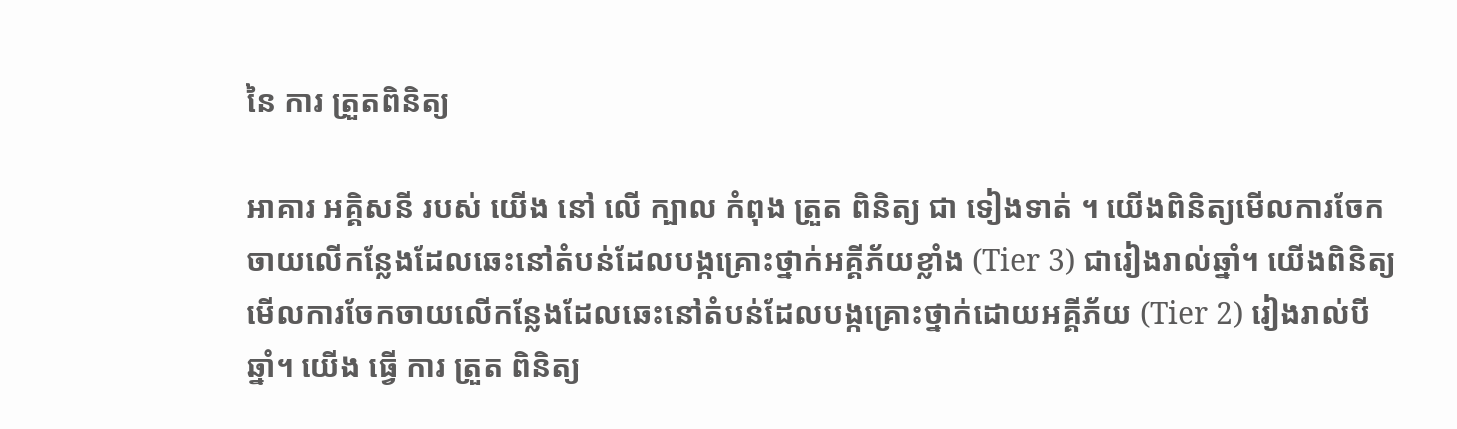នៃ ការ ត្រួតពិនិត្យ

អាគារ អគ្គិសនី របស់ យើង នៅ លើ ក្បាល កំពុង ត្រួត ពិនិត្យ ជា ទៀងទាត់ ។ យើងពិនិត្យមើលការចែកចាយលើកន្លែងដែលឆេះនៅតំបន់ដែលបង្កគ្រោះថ្នាក់អគ្គីភ័យខ្លាំង (Tier 3) ជារៀងរាល់ឆ្នាំ។ យើងពិនិត្យមើលការចែកចាយលើកន្លែងដែលឆេះនៅតំបន់ដែលបង្កគ្រោះថ្នាក់ដោយអគ្គីភ័យ (Tier 2) រៀងរាល់បីឆ្នាំ។ យើង ធ្វើ ការ ត្រួត ពិនិត្យ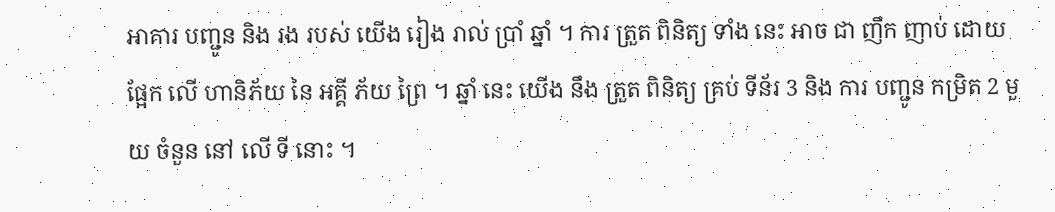អាគារ បញ្ជូន និង រង របស់ យើង រៀង រាល់ ប្រាំ ឆ្នាំ ។ ការ ត្រួត ពិនិត្យ ទាំង នេះ អាច ជា ញឹក ញាប់ ដោយ ផ្អែក លើ ហានិភ័យ នៃ អគ្គី ភ័យ ព្រៃ ។ ឆ្នាំ នេះ យើង នឹង ត្រួត ពិនិត្យ គ្រប់ ទីន័រ 3 និង ការ បញ្ជូន កម្រិត 2 មួយ ចំនួន នៅ លើ ទី នោះ ។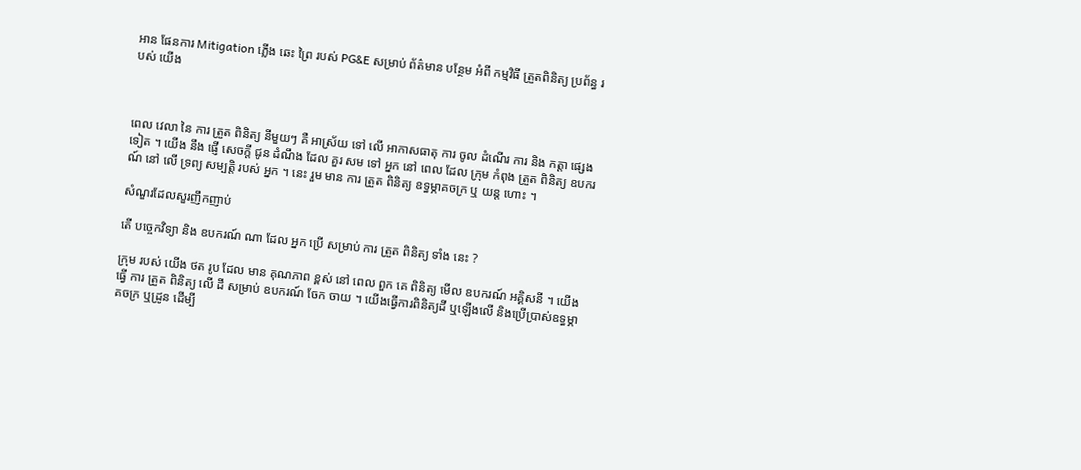អាន ផែនការ Mitigation ភ្លើង ឆេះ ព្រៃ របស់ PG&E សម្រាប់ ព័ត៌មាន បន្ថែម អំពី កម្មវិធី ត្រួតពិនិត្យ ប្រព័ន្ធ របស់ យើង



ពេល វេលា នៃ ការ ត្រួត ពិនិត្យ នីមួយៗ គឺ អាស្រ័យ ទៅ លើ អាកាសធាតុ ការ ចូល ដំណើរ ការ និង កត្តា ផ្សេង ទៀត ។ យើង នឹង ផ្ញើ សេចក្តី ជូន ដំណឹង ដែល គួរ សម ទៅ អ្នក នៅ ពេល ដែល ក្រុម កំពុង ត្រួត ពិនិត្យ ឧបករណ៍ នៅ លើ ទ្រព្យ សម្បត្តិ របស់ អ្នក ។ នេះ រួម មាន ការ ត្រួត ពិនិត្យ ឧទ្ធម្ភាគចក្រ ឬ យន្ត ហោះ ។

សំណួរដែលសួរញឹកញាប់

តើ បច្ចេកវិទ្យា និង ឧបករណ៍ ណា ដែល អ្នក ប្រើ សម្រាប់ ការ ត្រួត ពិនិត្យ ទាំង នេះ ?

ក្រុម របស់ យើង ថត រូប ដែល មាន គុណភាព ខ្ពស់ នៅ ពេល ពួក គេ ពិនិត្យ មើល ឧបករណ៍ អគ្គិសនី ។ យើង ធ្វើ ការ ត្រួត ពិនិត្យ លើ ដី សម្រាប់ ឧបករណ៍ ចែក ចាយ ។ យើងធ្វើការពិនិត្យដី ឬឡើងលើ និងប្រើប្រាស់ឧទ្ធម្ភាគចក្រ ឬដ្រូន ដើម្បី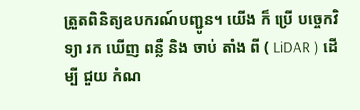ត្រួតពិនិត្យឧបករណ៍បញ្ជូន។ យើង ក៏ ប្រើ បច្ចេកវិទ្យា រក ឃើញ ពន្លឺ និង ចាប់ តាំង ពី ( LiDAR ) ដើម្បី ជួយ កំណ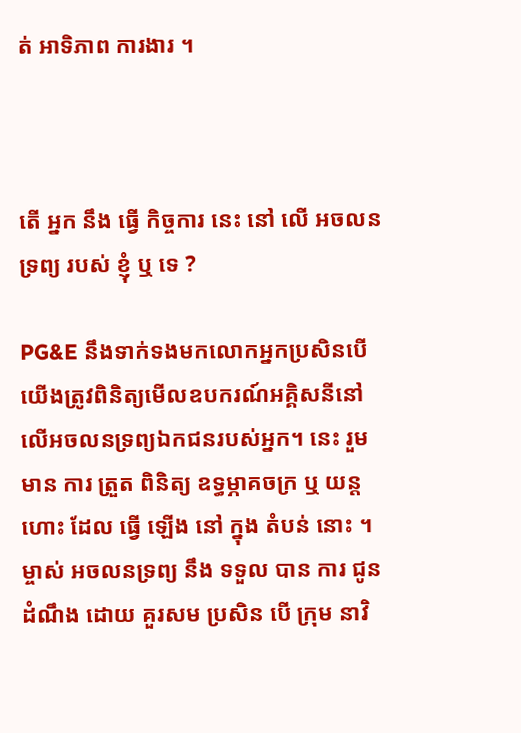ត់ អាទិភាព ការងារ ។



តើ អ្នក នឹង ធ្វើ កិច្ចការ នេះ នៅ លើ អចលនទ្រព្យ របស់ ខ្ញុំ ឬ ទេ ?

PG&E នឹងទាក់ទងមកលោកអ្នកប្រសិនបើយើងត្រូវពិនិត្យមើលឧបករណ៍អគ្គិសនីនៅលើអចលនទ្រព្យឯកជនរបស់អ្នក។ នេះ រួម មាន ការ ត្រួត ពិនិត្យ ឧទ្ធម្ភាគចក្រ ឬ យន្ត ហោះ ដែល ធ្វើ ឡើង នៅ ក្នុង តំបន់ នោះ ។ ម្ចាស់ អចលនទ្រព្យ នឹង ទទួល បាន ការ ជូន ដំណឹង ដោយ គួរសម ប្រសិន បើ ក្រុម នាវិ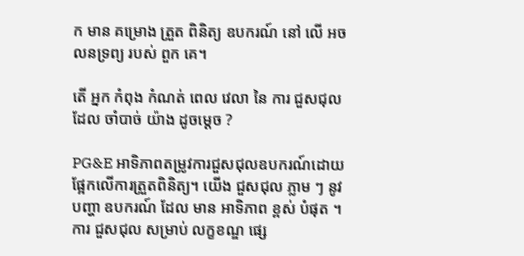ក មាន គម្រោង ត្រួត ពិនិត្យ ឧបករណ៍ នៅ លើ អចលនទ្រព្យ របស់ ពួក គេ។

តើ អ្នក កំពុង កំណត់ ពេល វេលា នៃ ការ ជួសជុល ដែល ចាំបាច់ យ៉ាង ដូចម្ដេច ?

PG&E អាទិភាពតម្រូវការជួសជុលឧបករណ៍ដោយផ្អែកលើការត្រួតពិនិត្យ។ យើង ជួសជុល ភ្លាម ៗ នូវ បញ្ហា ឧបករណ៍ ដែល មាន អាទិភាព ខ្ពស់ បំផុត ។ ការ ជួសជុល សម្រាប់ លក្ខខណ្ឌ ផ្សេ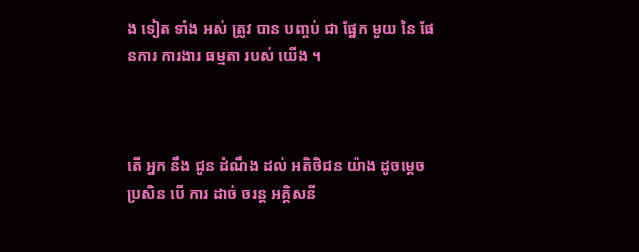ង ទៀត ទាំង អស់ ត្រូវ បាន បញ្ចប់ ជា ផ្នែក មួយ នៃ ផែនការ ការងារ ធម្មតា របស់ យើង ។



តើ អ្នក នឹង ជូន ដំណឹង ដល់ អតិថិជន យ៉ាង ដូចម្ដេច ប្រសិន បើ ការ ដាច់ ចរន្ត អគ្គិសនី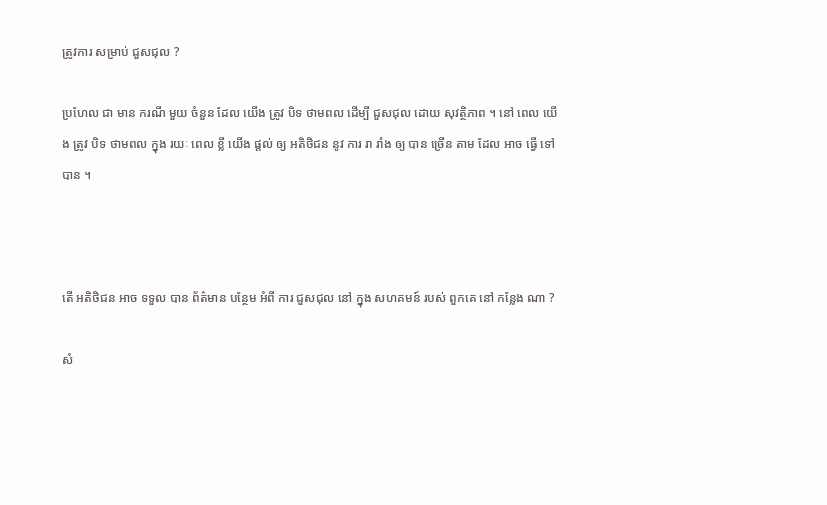ត្រូវការ សម្រាប់ ជួសជុល ?

ប្រហែល ជា មាន ករណី មួយ ចំនួន ដែល យើង ត្រូវ បិទ ថាមពល ដើម្បី ជួសជុល ដោយ សុវត្ថិភាព ។ នៅ ពេល យើង ត្រូវ បិទ ថាមពល ក្នុង រយៈ ពេល ខ្លី យើង ផ្តល់ ឲ្យ អតិថិជន នូវ ការ រា រាំង ឲ្យ បាន ច្រើន តាម ដែល អាច ធ្វើ ទៅ បាន ។



តើ អតិថិជន អាច ទទួល បាន ព័ត៌មាន បន្ថែម អំពី ការ ជួសជុល នៅ ក្នុង សហគមន៍ របស់ ពួកគេ នៅ កន្លែង ណា ?

សំ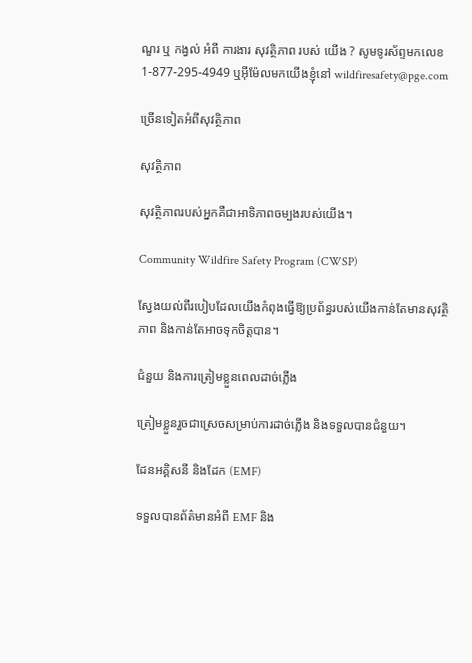ណួរ ឬ កង្វល់ អំពី ការងារ សុវត្ថិភាព របស់ យើង ? សូមទូរស័ព្ទមកលេខ 1-877-295-4949 ឬអ៊ីម៉ែលមកយើងខ្ញុំនៅ wildfiresafety@pge.com

ច្រើនទៀតអំពីសុវត្ថិភាព

សុវត្ថិភាព

សុវត្ថិភាពរបស់អ្នកគឺជាអាទិភាពចម្បងរបស់យើង។

Community Wildfire Safety Program (CWSP)

ស្វែងយល់ពីរបៀបដែលយើងកំពុងធ្វើឱ្យប្រព័ន្ធរបស់យើងកាន់តែមានសុវត្ថិភាព និងកាន់តែអាចទុកចិត្តបាន។

ជំនួយ និងការត្រៀមខ្លួនពេលដាច់ភ្លើង

ត្រៀមខ្លួនរួចជាស្រេចសម្រាប់ការដាច់ភ្លើង និងទទួលបានជំនួយ។

ដែនអគ្គិសនី និងដែក (EMF)

ទទួលបានព័ត៌មានអំពី EMF និង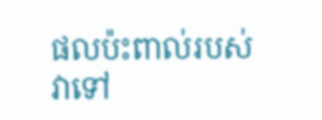ផលប៉ះពាល់របស់វាទៅ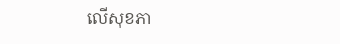លើសុខភា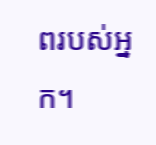ពរបស់អ្នក។